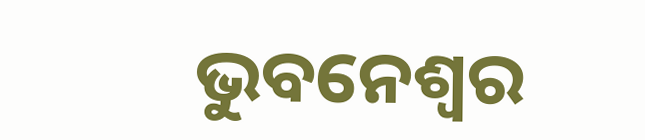ଭୁବନେଶ୍ୱର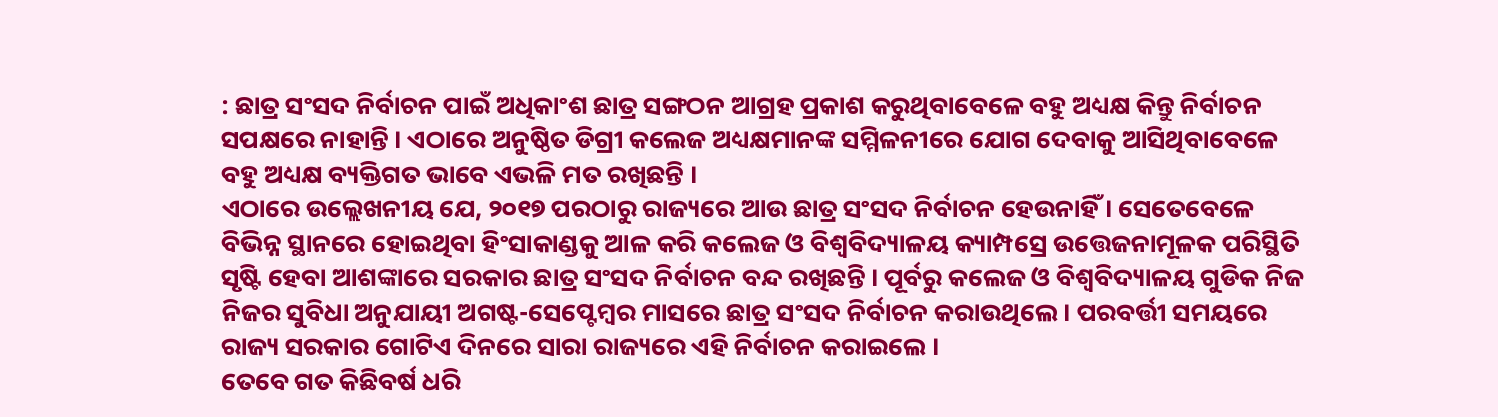: ଛାତ୍ର ସଂସଦ ନିର୍ବାଚନ ପାଇଁ ଅଧିକାଂଶ ଛାତ୍ର ସଙ୍ଗଠନ ଆଗ୍ରହ ପ୍ରକାଶ କରୁଥିବାବେଳେ ବହୁ ଅଧ୍ୟକ୍ଷ କିନ୍ତୁ ନିର୍ବାଚନ ସପକ୍ଷରେ ନାହାନ୍ତି । ଏଠାରେ ଅନୁଷ୍ଠିତ ଡିଗ୍ରୀ କଲେଜ ଅଧ୍ୟକ୍ଷମାନଙ୍କ ସମ୍ମିଳନୀରେ ଯୋଗ ଦେବାକୁ ଆସିଥିବାବେଳେ ବହୁ ଅଧ୍ୟକ୍ଷ ବ୍ୟକ୍ତିଗତ ଭାବେ ଏଭଳି ମତ ରଖିଛନ୍ତି ।
ଏଠାରେ ଉଲ୍ଲେଖନୀୟ ଯେ, ୨୦୧୭ ପରଠାରୁ ରାଜ୍ୟରେ ଆଉ ଛାତ୍ର ସଂସଦ ନିର୍ବାଚନ ହେଉନାହିଁ । ସେତେବେଳେ ବିଭିନ୍ନ ସ୍ଥାନରେ ହୋଇଥିବା ହିଂସାକାଣ୍ଡକୁ ଆଳ କରି କଲେଜ ଓ ବିଶ୍ୱବିଦ୍ୟାଳୟ କ୍ୟାମ୍ପସ୍ରେ ଉତ୍ତେଜନାମୂଳକ ପରିସ୍ଥିତି ସୃଷ୍ଟି ହେବା ଆଶଙ୍କାରେ ସରକାର ଛାତ୍ର ସଂସଦ ନିର୍ବାଚନ ବନ୍ଦ ରଖିଛନ୍ତି । ପୂର୍ବରୁ କଲେଜ ଓ ବିଶ୍ୱବିଦ୍ୟାଳୟ ଗୁଡିକ ନିଜ ନିଜର ସୁବିଧା ଅନୁଯାୟୀ ଅଗଷ୍ଟ-ସେପ୍ଟେମ୍ବର ମାସରେ ଛାତ୍ର ସଂସଦ ନିର୍ବାଚନ କରାଉଥିଲେ । ପରବର୍ତ୍ତୀ ସମୟରେ ରାଜ୍ୟ ସରକାର ଗୋଟିଏ ଦିନରେ ସାରା ରାଜ୍ୟରେ ଏହି ନିର୍ବାଚନ କରାଇଲେ ।
ତେବେ ଗତ କିଛିବର୍ଷ ଧରି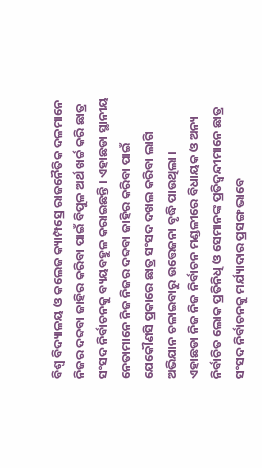ବିଶ୍ୱ ବିଦ୍ୟାଳୟ ଓ କଲେଜ କ୍ୟାମ୍ପସ୍ରେ ରାଜନୈତିକ ଦଳମାନେ ନିଜର ଦବ୍ଦବା ଜାହିର କରିବା ପାଇଁ ବିପୁଳ ଅର୍ଥ ଖର୍ଚ୍ଚ କରି ଛାତ୍ର ସଂସଦ ନିର୍ବାଚନକୁ ବ୍ୟୟବହୁଳ କରାଇଛନ୍ତି । ଏହାଛଡା ସ୍ଥାନୀୟ ନେତାମାନେ ନିଜ ନିଜର ଦବ୍ଦବା ଜାହିର କରିବା ପାଇଁ ଯେକୌଣସି ପ୍ରକାରେ ଛାତ୍ର ସଂସଦ ଦଖଲ କରିବା ଲାଗି ଅଭିଯାନ ଚଳାଇବାରୁ ଉତ୍ତେଜନା ବୃଦ୍ଧି ପାଉଥିଲା ।
ଏହାଛଡା ନିଜ ନିଜ ନିର୍ବାଚନ ମଣ୍ଡଳୀରେ ବିଧାୟକ ଓ ଅନ୍ୟ ନିର୍ବାଚିତ ଲୋକ ପ୍ରତିନିଧି ଓ ସେମାନଙ୍କ ପ୍ରତିଦ୍ୱନ୍ଦୀମାନେ ଛାତ୍ର ସଂସଦ ନିର୍ବାଚନକୁ ମର୍ଯ୍ୟାଦାର ପ୍ରସଙ୍ଗ ଭାବେ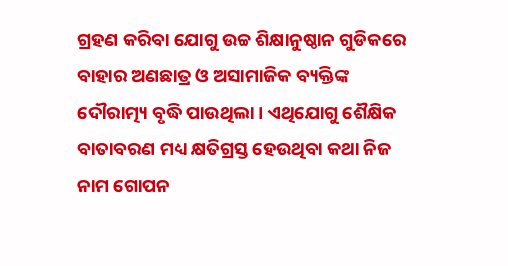ଗ୍ରହଣ କରିବା ଯୋଗୁ ଉଚ୍ଚ ଶିକ୍ଷାନୁଷ୍ଠାନ ଗୁଡିକରେ ବାହାର ଅଣଛାତ୍ର ଓ ଅସାମାଜିକ ବ୍ୟକ୍ତିଙ୍କ ଦୌରାତ୍ମ୍ୟ ବୃଦ୍ଧି ପାଉଥିଲା । ଏଥିଯୋଗୁ ଶୈକ୍ଷିକ ବାତାବରଣ ମଧ୍ୟ କ୍ଷତିଗ୍ରସ୍ତ ହେଉଥିବା କଥା ନିଜ ନାମ ଗୋପନ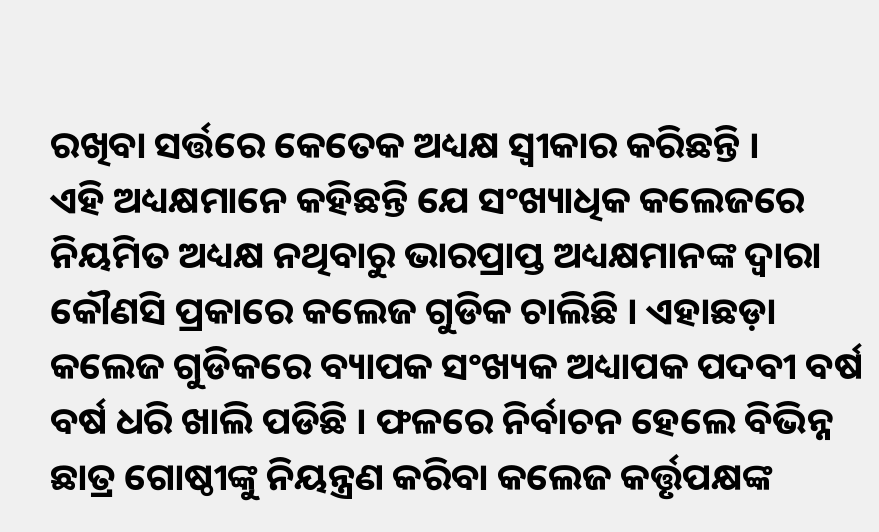ରଖିବା ସର୍ତ୍ତରେ କେତେକ ଅଧ୍ୟକ୍ଷ ସ୍ୱୀକାର କରିଛନ୍ତି ।
ଏହି ଅଧ୍ୟକ୍ଷମାନେ କହିଛନ୍ତି ଯେ ସଂଖ୍ୟାଧିକ କଲେଜରେ ନିୟମିତ ଅଧ୍ୟକ୍ଷ ନଥିବାରୁ ଭାରପ୍ରାପ୍ତ ଅଧ୍ୟକ୍ଷମାନଙ୍କ ଦ୍ୱାରା କୌଣସି ପ୍ରକାରେ କଲେଜ ଗୁଡିକ ଚାଲିଛି । ଏହାଛଡ଼ା କଲେଜ ଗୁଡିକରେ ବ୍ୟାପକ ସଂଖ୍ୟକ ଅଧ୍ୟାପକ ପଦବୀ ବର୍ଷ ବର୍ଷ ଧରି ଖାଲି ପଡିଛି । ଫଳରେ ନିର୍ବାଚନ ହେଲେ ବିଭିନ୍ନ ଛାତ୍ର ଗୋଷ୍ଠୀଙ୍କୁ ନିୟନ୍ତ୍ରଣ କରିବା କଲେଜ କର୍ତ୍ତୃପକ୍ଷଙ୍କ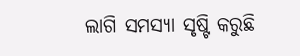ଲାଗି ସମସ୍ୟା ସୃଷ୍ଟି କରୁଛି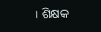। ଶିକ୍ଷକ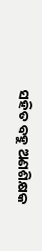ସହିତ ବହୁ ଅଣଶିକ୍ଷକ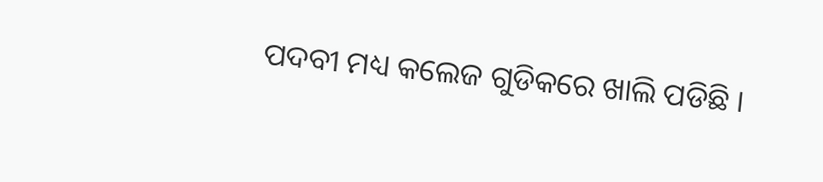ପଦବୀ ମଧ୍ୟ କଲେଜ ଗୁଡିକରେ ଖାଲି ପଡିଛି ।